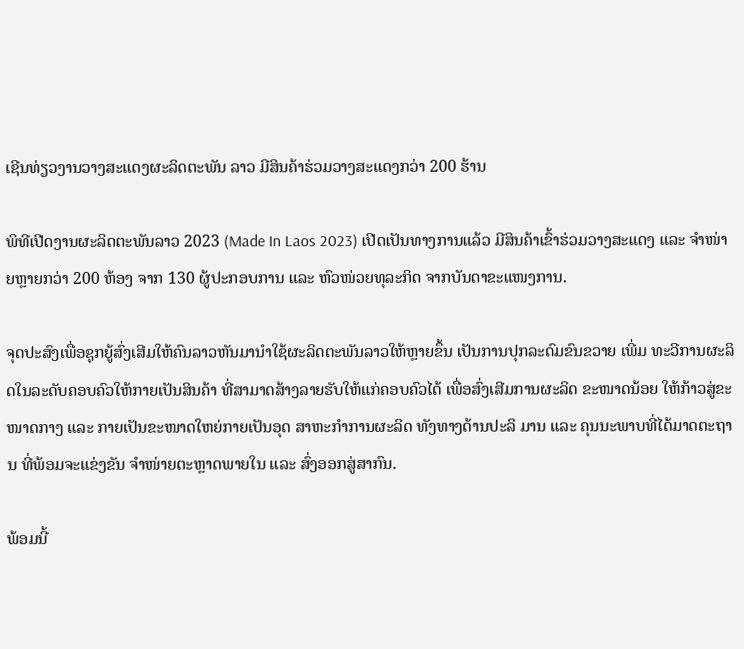ເຊີນທ່ຽວງານວາງສະແດງຜະລິດຕະພັນ ລາວ ມີສິນຄ້າຮ່ວມວາງສະແດງກວ່າ 200 ຮ້ານ

ພິທີເປີດງານຜະລິດຕະພັນລາວ 2023 (Made In Laos 2023) ເປີດເປັນທາງການແລ້ວ ມີສິນຄ້າເຂົ້າຮ່ວມວາງສະແດງ ແລະ ຈໍາໜ່າຍຫຼາຍກວ່າ 200 ຫ້ອງ ຈາກ 130 ຜູ້ປະກອບການ ແລະ ຫົວໜ່ວຍທຸລະກິດ ຈາກບັນດາຂະແໜງການ.

ຈຸດປະສົງເພື່ອຊຸກຍູ້ສົ່ງເສີມໃຫ້ຄົນລາວຫັນມານຳໃຊ້ຜະລິດຕະພັນລາວໃຫ້ຫຼາຍຂຶ້ນ ເປັນການປຸກລະດົມຂົນຂວາຍ ເພີ່ມ ທະວີການຜະລິດໃນລະດັບຄອບຄົວໃຫ້ກາຍເປັນສິນຄ້າ ທີ່ສາມາດສ້າງລາຍຮັບໃຫ້ແກ່ຄອບຄົວໄດ້ ເພື່ອສົ່ງເສີມການຜະລິດ ຂະໜາດນ້ອຍ ໃຫ້ກ້າວສູ່ຂະ ໜາດກາງ ແລະ ກາຍເປັນຂະໜາດໃຫຍ່ກາຍເປັນອຸດ ສາຫະກຳການຜະລິດ ທັງທາງດ້ານປະລິ ມານ ແລະ ຄຸນນະພາບທີ່ໄດ້ມາດຕະຖານ ທີ່ພ້ອມຈະແຂ່ງຂັນ ຈໍາໜ່າຍຕະຫຼາດພາຍໃນ ແລະ ສົ່ງອອກສູ່ສາກົນ.

ພ້ອມນີ້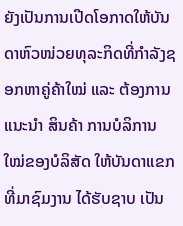ຍັງເປັນການເປີດໂອກາດໃຫ້ບັນດາຫົວໜ່ວຍທຸລະກິດທີ່ກຳລັງຊອກຫາຄູ່ຄ້າໃໝ່ ແລະ ຕ້ອງການແນະນຳ ສິນຄ້າ ການບໍລິການໃໝ່ຂອງບໍລິສັດ ໃຫ້ບັນດາແຂກ ທີ່ມາຊົມງານ ໄດ້ຮັບຊາບ ເປັນ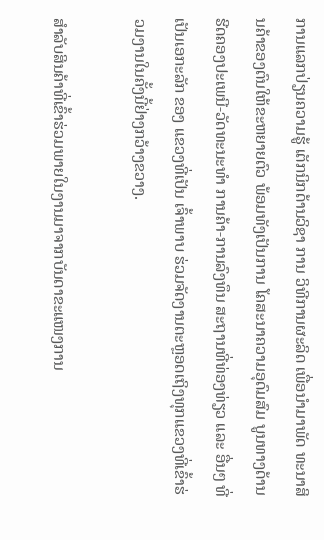ການແລກປ່ຽນຄວາມຮູ້ ເຕັກນິກດ້ານວິຊາ ການ ວິທີການຜະລິດ ເພື່ອນຳມາພັດ ທະນາສິນຄ້າຂອງຕົນໃຫ້ຂະຫຍາຍຕົວ ພ້ອມທັງເປັນການ ໂຄສະນາຄວາມອຸດົມສົມ ບູນທາງດ້ານຮີດຄອງປະເພນີ-ວັດທະນະທຳ ການຄ້າ-ການລົງທຶນ ສະຖານທີ່ທ່ອງທ່ຽວ ແລະ ອື່ນໆ ທີ່ເປັນເອກະລັກ ຂອງ ແຂວງທີ່ເປັນ ເຈົ້າພາບ ຮ່ວມຈັດງານຕະຫຼອດເຖິງທຸກແຂວງທີ່ເຂົ້າຮ່ວມງານໃນຄັ້ງນີ້ຢ່າງກວ້າງຂວາງ.

ສໍາລັບສິນຄ້າທີ່ເຂົ້າຮ່ວມພາຍໃນງານມາຈາກບັນດາຂະແໜງການ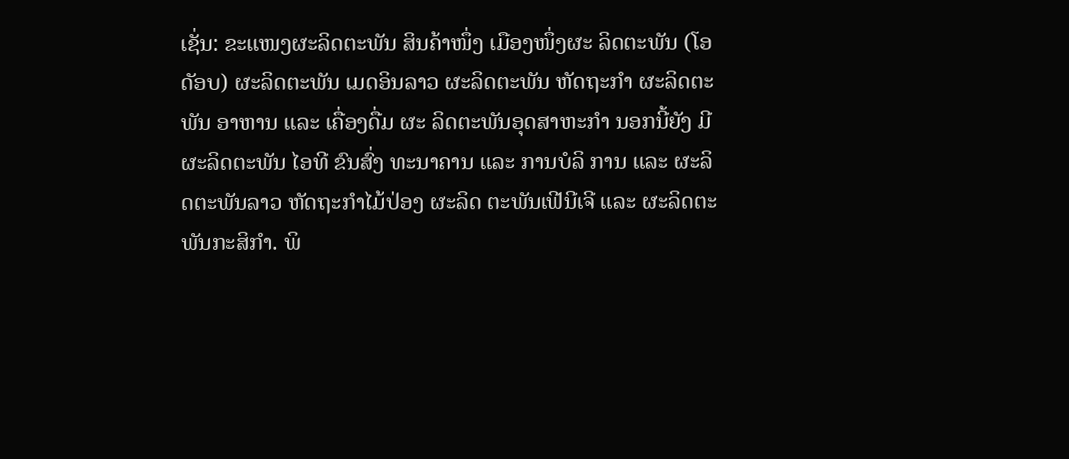ເຊັ່ນ: ຂະແໜງຜະລິດຕະພັນ ສິນຄ້າໜຶ່ງ ເມືອງໜຶ່ງຜະ ລິດຕະພັນ (ໂອດັອບ) ຜະລິດຕະພັນ ເມດອິນລາວ ຜະລິດຕະພັນ ຫັດຖະກຳ ຜະລິດຕະພັນ ອາຫານ ແລະ ເຄື່ອງດື່ມ ຜະ ລິດຕະພັນອຸດສາຫະກຳ ນອກນີ້ຍັງ ມີຜະລິດຕະພັນ ໄອທີ ຂົນສົ່ງ ທະນາຄານ ແລະ ການບໍລິ ການ ແລະ ຜະລິດຕະພັນລາວ ຫັດຖະກຳໄມ້ປ່ອງ ຜະລິດ ຕະພັນເຟີນີເຈີ ແລະ ຜະລິດຕະພັນກະສິກຳ. ພິ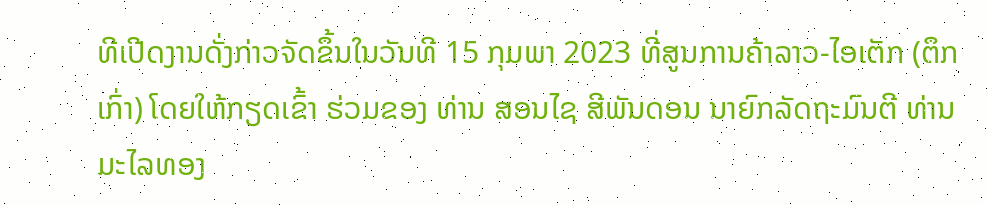ທີເປີດງານດັ່ງກ່າວຈັດຂຶ້ນໃນວັນທີ 15 ກຸມພາ 2023 ທີ່ສູນການຄ້າລາວ-ໄອເຕັກ (ຕຶກເກົ່າ) ໂດຍໃຫ້ກຽດເຂົ້າ ຮ່ວມຂອງ ທ່ານ ສອນໄຊ ສີພັນດອນ ນາຍົກລັດຖະມົນຕີ ທ່ານ ມະໄລທອງ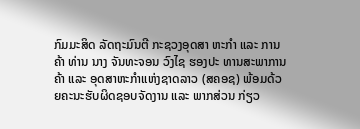ກົມມະສິດ ລັດຖະມົນຕີ ກະຊວງອຸດສາ ຫະກໍາ ແລະ ການຄ້າ ທ່ານ ນາງ ຈັນທະຈອນ ວົງໄຊ ຮອງປະ ທານສະພາການຄ້າ ແລະ ອຸດສາຫະກຳແຫ່ງຊາດລາວ (ສຄອຊ) ພ້ອມດ້ວຍຄະນະຮັບຜິດຊອບຈັດງານ ແລະ ພາກສ່ວນ ກ່ຽວ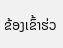ຂ້ອງເຂົ້າຮ່ວ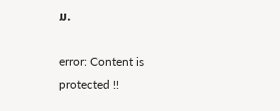ມ.

error: Content is protected !!